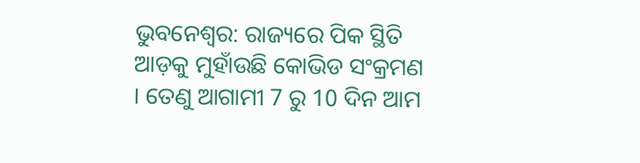ଭୁବନେଶ୍ବର: ରାଜ୍ୟରେ ପିକ ସ୍ଥିତି ଆଡ଼କୁ ମୁହାଁଉଛି କୋଭିଡ ସଂକ୍ରମଣ । ତେଣୁ ଆଗାମୀ 7 ରୁ 10 ଦିନ ଆମ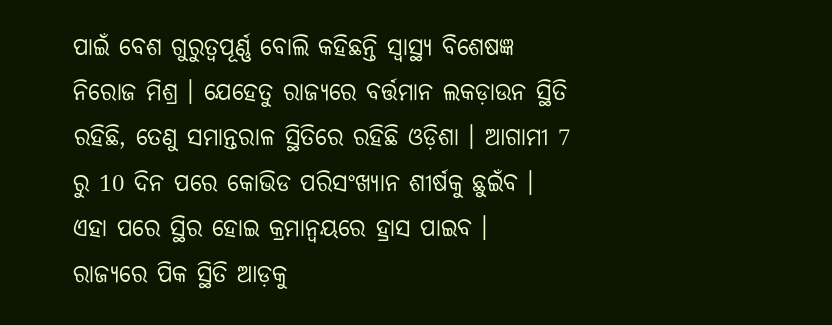ପାଇଁ ବେଶ ଗୁରୁତ୍ୱପୂର୍ଣ୍ଣ ବୋଲି କହିଛନ୍ତି ସ୍ୱାସ୍ଥ୍ୟ ବିଶେଷଜ୍ଞ ନିରୋଜ ମିଶ୍ର । ଯେହେତୁ ରାଜ୍ୟରେ ବର୍ତ୍ତମାନ ଲକଡ଼ାଉନ ସ୍ଥିତି ରହିଛି, ତେଣୁ ସମାନ୍ତରାଳ ସ୍ଥିତିରେ ରହିଛି ଓଡ଼ିଶା । ଆଗାମୀ 7 ରୁ 10 ଦିନ ପରେ କୋଭିଡ ପରିସଂଖ୍ୟାନ ଶୀର୍ଷକୁ ଛୁଇଁବ । ଏହା ପରେ ସ୍ଥିର ହୋଇ କ୍ରମାନ୍ଵୟରେ ହ୍ରାସ ପାଇବ ।
ରାଜ୍ୟରେ ପିକ ସ୍ଥିତି ଆଡ଼କୁ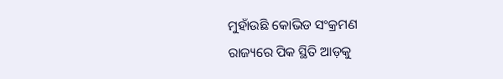ମୁହାଁଉଛି କୋଭିଡ ସଂକ୍ରମଣ
ରାଜ୍ୟରେ ପିକ ସ୍ଥିତି ଆଡ଼କୁ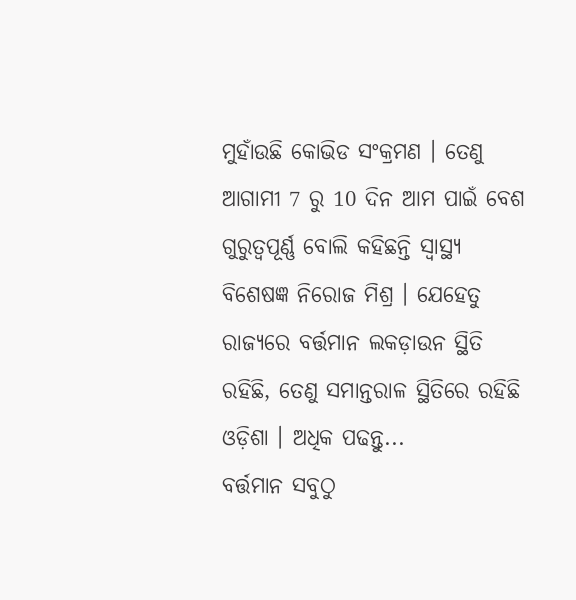ମୁହାଁଉଛି କୋଭିଡ ସଂକ୍ରମଣ । ତେଣୁ ଆଗାମୀ 7 ରୁ 10 ଦିନ ଆମ ପାଇଁ ବେଶ ଗୁରୁତ୍ୱପୂର୍ଣ୍ଣ ବୋଲି କହିଛନ୍ତି ସ୍ୱାସ୍ଥ୍ୟ ବିଶେଷଜ୍ଞ ନିରୋଜ ମିଶ୍ର । ଯେହେତୁ ରାଜ୍ୟରେ ବର୍ତ୍ତମାନ ଲକଡ଼ାଉନ ସ୍ଥିତି ରହିଛି, ତେଣୁ ସମାନ୍ତରାଳ ସ୍ଥିତିରେ ରହିଛି ଓଡ଼ିଶା । ଅଧିକ ପଢନ୍ତୁ...
ବର୍ତ୍ତମାନ ସବୁଠୁ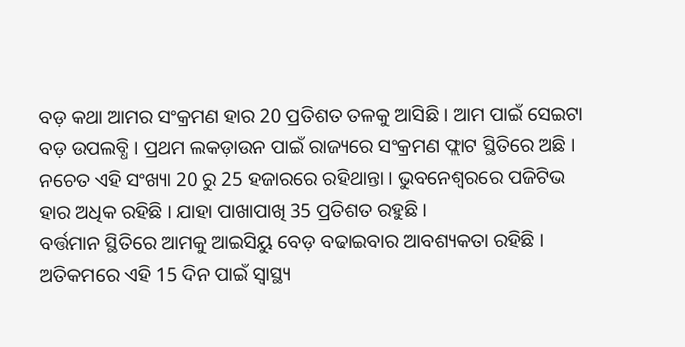ବଡ଼ କଥା ଆମର ସଂକ୍ରମଣ ହାର 20 ପ୍ରତିଶତ ତଳକୁ ଆସିଛି । ଆମ ପାଇଁ ସେଇଟା ବଡ଼ ଉପଲବ୍ଧି । ପ୍ରଥମ ଲକଡ଼ାଉନ ପାଇଁ ରାଜ୍ୟରେ ସଂକ୍ରମଣ ଫ୍ଲାଟ ସ୍ଥିତିରେ ଅଛି । ନଚେତ ଏହି ସଂଖ୍ୟା 20 ରୁ 25 ହଜାରରେ ରହିଥାନ୍ତା । ଭୁବନେଶ୍ୱରରେ ପଜିଟିଭ ହାର ଅଧିକ ରହିଛି । ଯାହା ପାଖାପାଖି 35 ପ୍ରତିଶତ ରହୁଛି ।
ବର୍ତ୍ତମାନ ସ୍ଥିତିରେ ଆମକୁ ଆଇସିୟୁ ବେଡ଼ ବଢାଇବାର ଆବଶ୍ୟକତା ରହିଛି । ଅତିକମରେ ଏହି 15 ଦିନ ପାଇଁ ସ୍ୱାସ୍ଥ୍ୟ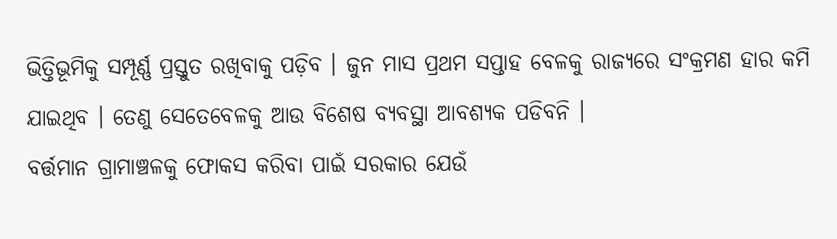ଭିତ୍ତିଭୂମିକୁ ସମ୍ପୂର୍ଣ୍ଣ ପ୍ରସ୍ତୁତ ରଖିବାକୁ ପଡ଼ିବ । ଜୁନ ମାସ ପ୍ରଥମ ସପ୍ତାହ ବେଳକୁ ରାଜ୍ୟରେ ସଂକ୍ରମଣ ହାର କମି ଯାଇଥିବ । ତେଣୁ ସେତେବେଳକୁ ଆଉ ବିଶେଷ ବ୍ୟବସ୍ଥା ଆବଶ୍ୟକ ପଡିବନି ।
ବର୍ତ୍ତମାନ ଗ୍ରାମାଞ୍ଚଳକୁ ଫୋକସ କରିବା ପାଇଁ ସରକାର ଯେଉଁ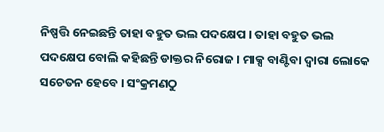ନିଷ୍ପତ୍ତି ନେଇଛନ୍ତି ତାହା ବହୁତ ଭଲ ପଦକ୍ଷେପ । ତାହା ବହୁତ ଭଲ ପଦକ୍ଷେପ ବୋଲି କହିଛନ୍ତି ଡାକ୍ତର ନିରୋଜ । ମାକ୍ସ ବାଣ୍ଟିବା ଦ୍ୱାରା ଲୋକେ ସଚେତନ ହେବେ । ସଂକ୍ରମଣଠୁ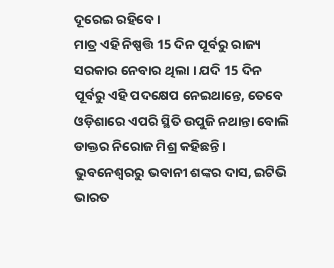ଦୂରେଇ ରହିବେ ।
ମାତ୍ର ଏହି ନିଷ୍ପତ୍ତି 15 ଦିନ ପୂର୍ବରୁ ରାଜ୍ୟ ସରକାର ନେବାର ଥିଲା । ଯଦି 15 ଦିନ ପୂର୍ବରୁ ଏହି ପଦକ୍ଷେପ ନେଇଥାନ୍ତେ, ତେବେ ଓଡ଼ିଶାରେ ଏପରି ସ୍ଥିତି ଉପୁଜି ନଥାନ୍ତା ବୋଲି ଡାକ୍ତର ନିରୋଜ ମିଶ୍ର କହିଛନ୍ତି ।
ଭୁବନେଶ୍ବରରୁ ଭବାନୀ ଶଙ୍କର ଦାସ, ଇଟିଭି ଭାରତ